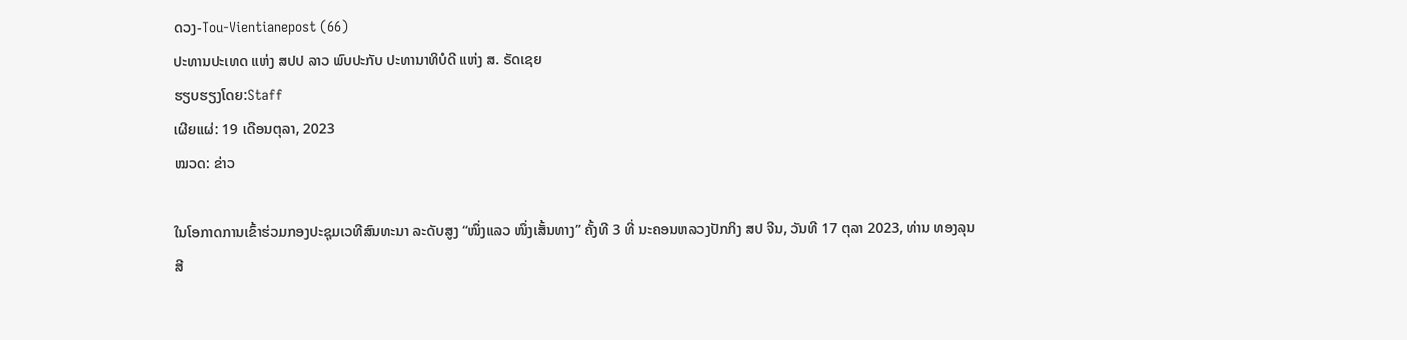ດວງ-Tou-Vientianepost (66)
ປະທານປະເທດ ແຫ່ງ ສປປ ລາວ ພົບປະກັບ ປະທານາທິບໍດີ ແຫ່ງ ສ. ຣັດເຊຍ
ຮຽບຮຽງໂດຍ:Staff
ເຜີຍແຜ່: 19 ເດືອນຕຸລາ, 2023
ໝວດ: ຂ່າວ

ໃນໂອກາດການເຂົ້າຮ່ວມກອງປະຊຸມເວທີສົນທະນາ ລະດັບສູງ “ໜຶ່ງແລວ ໜຶ່ງເສັ້ນທາງ” ຄັ້ງທີ 3 ທີ່ ນະຄອນຫລວງປັກກິງ ສປ ຈີນ, ວັນທີ 17 ຕຸລາ 2023, ທ່ານ ທອງລຸນ ສີ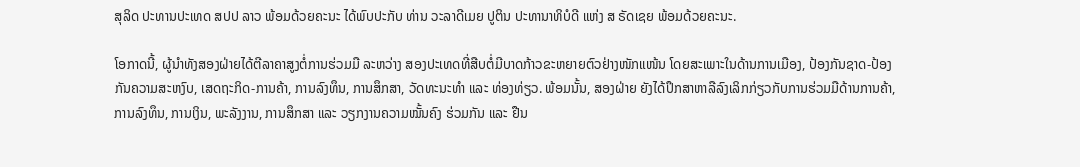ສຸລິດ ປະທານປະເທດ ສປປ ລາວ ພ້ອມດ້ວຍຄະນະ ໄດ້ພົບປະກັບ ທ່ານ ວະລາດີເມຍ ປູຕິນ ປະທານາທິບໍດີ ແຫ່ງ ສ ຣັດເຊຍ ພ້ອມດ້ວຍຄະນະ.

ໂອກາດນີ້, ຜູ້ນໍາທັງສອງຝ່າຍໄດ້ຕີລາຄາສູງຕໍ່ການຮ່ວມມື ລະຫວ່າງ ສອງປະເທດທີ່ສືບຕໍ່ມີບາດກ້າວຂະຫຍາຍຕົວຢ່າງໜັກແໜ້ນ ໂດຍສະເພາະໃນດ້ານການເມືອງ, ປ້ອງກັນຊາດ-ປ້ອງກັນຄວາມສະຫງົບ, ເສດຖະກິດ-ການຄ້າ, ການລົງທຶນ, ການສຶກສາ, ວັດທະນະທໍາ ແລະ ທ່ອງທ່ຽວ. ພ້ອມນັ້ນ, ສອງຝ່າຍ ຍັງໄດ້ປຶກສາຫາລືລົງເລິກກ່ຽວກັບການຮ່ວມມືດ້ານການຄ້າ, ການລົງທຶນ, ການເງິນ, ພະລັງງານ, ການສຶກສາ ແລະ ວຽກງານຄວາມໝັ້ນຄົງ ຮ່ວມກັນ ແລະ ຢືນ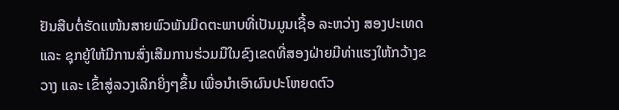ຢັນສືບຕໍ່ຮັດແໜ້ນສາຍພົວພັນມິດຕະພາບທີ່ເປັນມູນເຊື້ອ ລະຫວ່າງ ສອງປະເທດ ແລະ ຊຸກຍູ້ໃຫ້ມີການສົ່ງເສີມການຮ່ວມມືໃນຂົງເຂດທີ່ສອງຝ່າຍມີທ່າແຮງໃຫ້ກວ້າງຂວາງ ແລະ ເຂົ້າສູ່ລວງເລິກຍິ່ງໆຂຶ້ນ ເພື່ອນໍາເອົາຜົນປະໂຫຍດຕົວ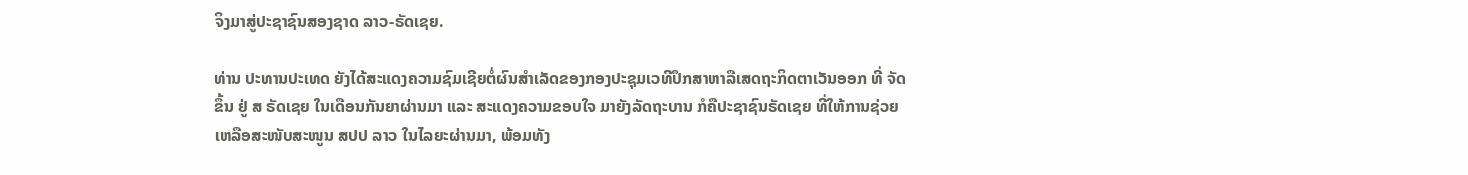ຈິງມາສູ່ປະຊາຊົນສອງຊາດ ລາວ-ຣັດເຊຍ.

ທ່ານ ປະທານປະເທດ ຍັງໄດ້ສະແດງຄວາມຊົມເຊີຍຕໍ່ຜົນສໍາເລັດຂອງກອງປະຊຸມເວທີປຶກສາຫາລືເສດຖະກິດຕາເວັນອອກ ທີ່ ຈັດຂຶ້ນ ຢູ່ ສ ຣັດເຊຍ ໃນເດືອນກັນຍາຜ່ານມາ ແລະ ສະແດງຄວາມຂອບໃຈ ມາຍັງລັດຖະບານ ກໍຄືປະຊາຊົນຣັດເຊຍ ທີ່ໃຫ້ການຊ່ວຍເຫລືອສະໜັບສະໜູນ ສປປ ລາວ ໃນໄລຍະຜ່ານມາ, ພ້ອມທັງ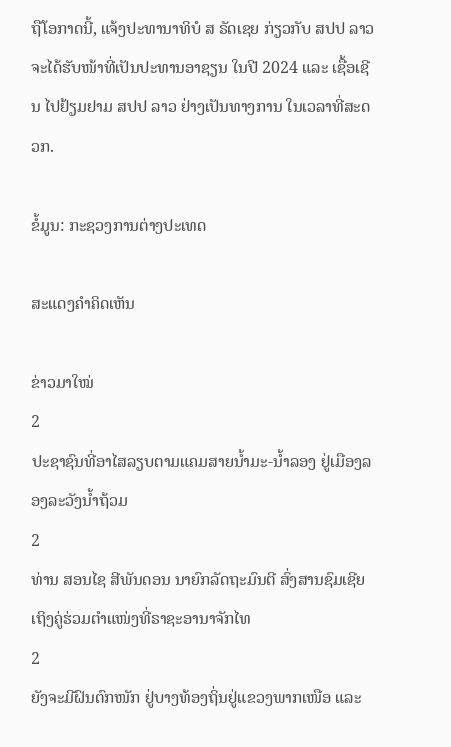ຖືໂອກາດນີ້, ແຈ້ງປະທານາທິບໍ ສ ຣັດເຊຍ ກ່ຽວກັບ ສປປ ລາວ ຈະໄດ້ຮັບໜ້າທີ່ເປັນປະທານອາຊຽນ ໃນປີ 2024 ແລະ ເຊື້ອເຊີນ ໄປຢ້ຽມຢາມ ສປປ ລາວ ຢ່າງເປັນທາງການ ໃນເວລາທີ່ສະດວກ.

ຂໍ້ມູນ: ກະຊວງການຕ່າງປະເທດ

ສະແດງຄຳຄິດເຫັນ

ຂ່າວມາໃໝ່
2
ປະຊາຊົນທີ່ອາໄສລຽບຕາມແຄມສາຍນໍ້າມະ-ນໍ້າລອງ ຢູ່ເມືອງລອງລະວັງນໍ້າຖ້ວມ
2
ທ່ານ ສອນໄຊ ສີພັນດອນ ນາຍົກລັດຖະມົນຕີ ສົ່ງສານຊົມເຊີຍ ເຖິງຄູ່ຮ່ວມຕຳແໜ່ງທີ່ຣາຊະອານາຈັກໄທ
2
ຍັງຈະມີຝົນຕົກໜັກ ຢູ່ບາງທ້ອງຖິ່ນຢູ່ແຂວງພາກເໜືອ ແລະ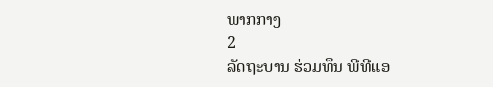ພາກກາງ
2
ລັດຖະບານ ຮ່ວມທຶນ ພີທີແອ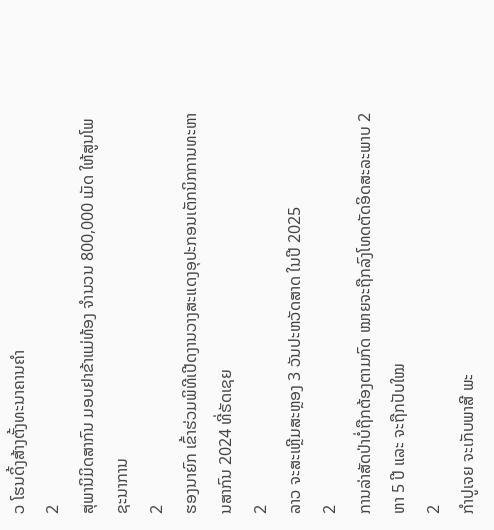ວ ໂຮນດິ້ງສ້າງຕັ້ງທະນາຄານຄຳ
2
ສຸພານິມິດສາກົນ ມອບຢາຂ້າແມ່ທ້ອງ ຈຳນວນ 800,000 ເມັດ ໃຫ້ສູນໂພຊະນາການ
2
ຮອງນາຍົກ ເຂົ້າຮ່ວມພິທີເປີດງານວາງສະແດງອຸປະກອນເຕັກນິກການທະຫານສາກົນ 2024 ທີ່ຣັດເຊຍ
2
ລາວ ຈະສະເຫຼີມສະຫຼອງ 3 ວັນປະຫວັດສາດ ໃນປີ 2025
2
ການລ່າສັດປ່າບໍ່ຖືກຕ້ອງຕາມກົດ ໝາຍຈະຖືກລົງໂທດຕັດອິດສະລະພາບ 2 ຫາ 5 ປີ ແລະ ຈະຖືກປັບໃໝ
2
ກຳປູເຈຍ ຈະເກັບພາສີ ພະ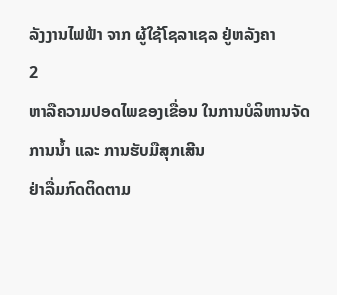ລັງງານໄຟຟ້າ ຈາກ ຜູ້ໃຊ້ໂຊລາເຊລ ຢູ່ຫລັງຄາ
2
ຫາລືຄວາມປອດໄພຂອງເຂື່ອນ ໃນການບໍລິຫານຈັດການນໍ້າ ແລະ ການຮັບມືສຸກເສີນ
ຢ່າລື່ມກົດຕິດຕາມ